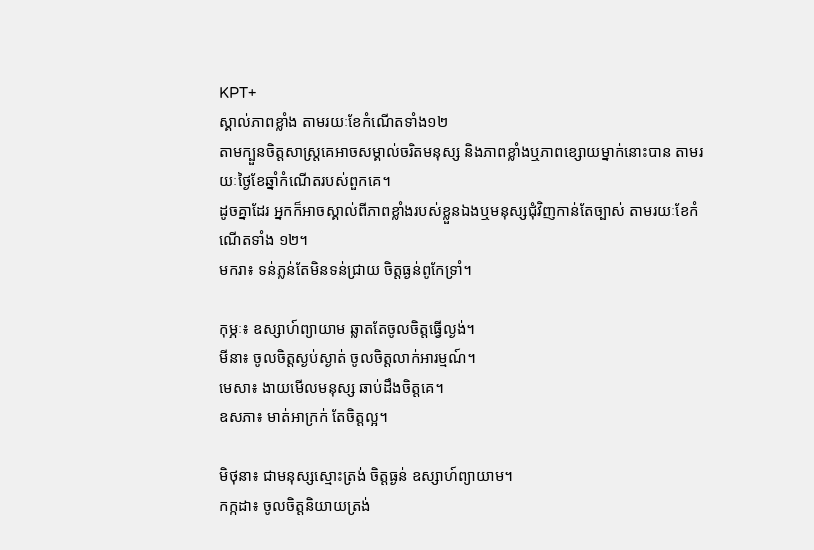KPT+
ស្គាល់ភាពខ្លាំង តាមរយៈខែកំណើតទាំង១២
តាមក្បួនចិត្តសាស្ត្រគេអាចសម្គាល់ចរិតមនុស្ស និងភាពខ្លាំងឬភាពខ្សោយម្នាក់នោះបាន តាមរយៈថ្ងៃខែឆ្នាំកំណើតរបស់ពួកគេ។
ដូចគ្នាដែរ អ្នកក៏អាចស្គាល់ពីភាពខ្លាំងរបស់ខ្លួនឯងឬមនុស្សជុំវិញកាន់តែច្បាស់ តាមរយៈខែកំណើតទាំង ១២។
មករា៖ ទន់ភ្លន់តែមិនទន់ជ្រាយ ចិត្តធ្ងន់ពូកែទ្រាំ។

កុម្ភៈ៖ ឧស្សាហ៍ព្យាយាម ឆ្លាតតែចូលចិត្តធ្វើល្ងង់។
មីនា៖ ចូលចិត្តស្ងប់ស្ងាត់ ចូលចិត្តលាក់អារម្មណ៍។
មេសា៖ ងាយមើលមនុស្ស ឆាប់ដឹងចិត្តគេ។
ឧសភា៖ មាត់អាក្រក់ តែចិត្តល្អ។

មិថុនា៖ ជាមនុស្សស្មោះត្រង់ ចិត្តធ្ងន់ ឧស្សាហ៍ព្យាយាម។
កក្កដា៖ ចូលចិត្តនិយាយត្រង់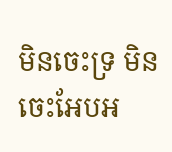មិនចេះទ្រ មិនចេះអែបអ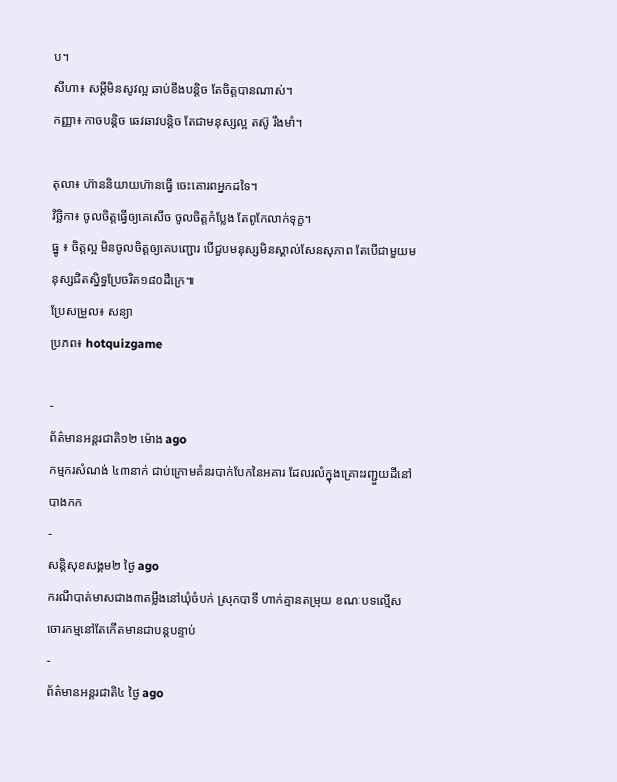ប។
សីហា៖ សម្ដីមិនសូវល្អ ឆាប់ខឹងបន្តិច តែចិត្តបានណាស់។
កញ្ញា៖ កាចបន្តិច ឆេវឆាវបន្តិច តែជាមនុស្សល្អ តស៊ូ រឹងមាំ។

តុលា៖ ហ៊ាននិយាយហ៊ានធ្វើ ចេះគោរពអ្នកដទៃ។
វិច្ឆិកា៖ ចូលចិត្តធ្វើឲ្យគេសើច ចូលចិត្តកំប្លែង តែពូកែលាក់ទុក្ខ។
ធ្នូ ៖ ចិត្តល្អ មិនចូលចិត្តឲ្យគេបញ្ជោរ បើជួបមនុស្សមិនស្គាល់សែនសុភាព តែបើជាមួយមនុស្សជិតស្និទ្ធប្រែចរិត១៨០ដឺក្រេ៕
ប្រែសម្រួល៖ សន្យា
ប្រភព៖ hotquizgame

-
ព័ត៌មានអន្ដរជាតិ១២ ម៉ោង ago
កម្មករសំណង់ ៤៣នាក់ ជាប់ក្រោមគំនរបាក់បែកនៃអគារ ដែលរលំក្នុងគ្រោះរញ្ជួយដីនៅ បាងកក
-
សន្តិសុខសង្គម២ ថ្ងៃ ago
ករណីបាត់មាសជាង៣តម្លឹងនៅឃុំចំបក់ ស្រុកបាទី ហាក់គ្មានតម្រុយ ខណៈបទល្មើសចោរកម្មនៅតែកើតមានជាបន្តបន្ទាប់
-
ព័ត៌មានអន្ដរជាតិ៤ ថ្ងៃ ago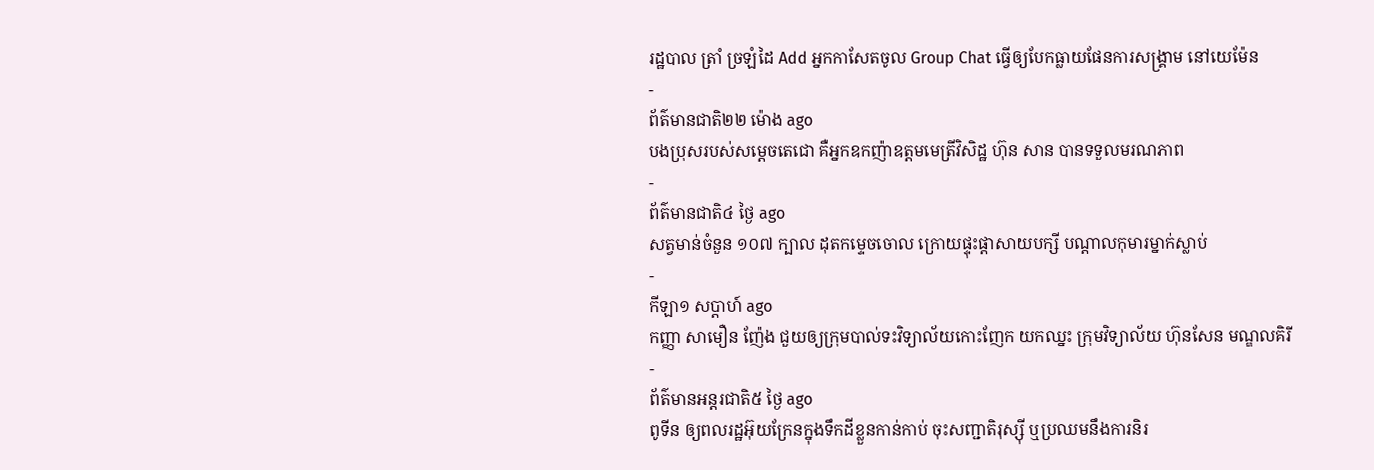រដ្ឋបាល ត្រាំ ច្រឡំដៃ Add អ្នកកាសែតចូល Group Chat ធ្វើឲ្យបែកធ្លាយផែនការសង្គ្រាម នៅយេម៉ែន
-
ព័ត៌មានជាតិ២២ ម៉ោង ago
បងប្រុសរបស់សម្ដេចតេជោ គឺអ្នកឧកញ៉ាឧត្តមមេត្រីវិសិដ្ឋ ហ៊ុន សាន បានទទួលមរណភាព
-
ព័ត៌មានជាតិ៤ ថ្ងៃ ago
សត្វមាន់ចំនួន ១០៧ ក្បាល ដុតកម្ទេចចោល ក្រោយផ្ទុះផ្ដាសាយបក្សី បណ្តាលកុមារម្នាក់ស្លាប់
-
កីឡា១ សប្តាហ៍ ago
កញ្ញា សាមឿន ញ៉ែង ជួយឲ្យក្រុមបាល់ទះវិទ្យាល័យកោះញែក យកឈ្នះ ក្រុមវិទ្យាល័យ ហ៊ុនសែន មណ្ឌលគិរី
-
ព័ត៌មានអន្ដរជាតិ៥ ថ្ងៃ ago
ពូទីន ឲ្យពលរដ្ឋអ៊ុយក្រែនក្នុងទឹកដីខ្លួនកាន់កាប់ ចុះសញ្ជាតិរុស្ស៊ី ឬប្រឈមនឹងការនិរ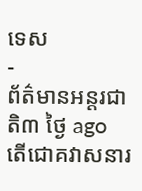ទេស
-
ព័ត៌មានអន្ដរជាតិ៣ ថ្ងៃ ago
តើជោគវាសនារ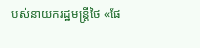បស់នាយករដ្ឋមន្ត្រីថៃ «ផែ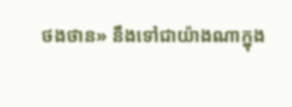ថងថាន» នឹងទៅជាយ៉ាងណាក្នុង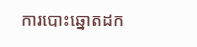ការបោះឆ្នោតដក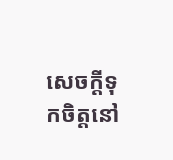សេចក្តីទុកចិត្តនៅ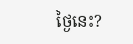ថ្ងៃនេះ?